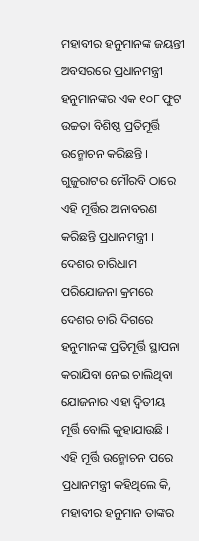ମହାବୀର ହନୁମାନଙ୍କ ଜୟନ୍ତୀ ଅବସରରେ ପ୍ରଧାନମନ୍ତ୍ରୀ ହନୁମାନଙ୍କର ଏକ ୧୦୮ ଫୁଟ ଉଚ୍ଚତା ବିଶିଷ୍ଠ ପ୍ରତିମୂର୍ତ୍ତି ଉନ୍ମୋଚନ କରିଛନ୍ତି । ଗୁଜୁରାଟର ମୌରବି ଠାରେ ଏହି ମୂର୍ତ୍ତିର ଅନାବରଣ କରିଛନ୍ତି ପ୍ରଧାନମନ୍ତ୍ରୀ । ଦେଶର ଚାରିଧାମ ପରିଯୋଜନା କ୍ରମରେ ଦେଶର ଚାରି ଦିଗରେ ହନୁମାନଙ୍କ ପ୍ରତିମୂର୍ତ୍ତି ସ୍ଥାପନା କରାଯିବା ନେଇ ଚାଲିଥିବା ଯୋଜନାର ଏହା ଦ୍ୱିତୀୟ ମୂର୍ତ୍ତି ବୋଲି କୁହାଯାଉଛି । ଏହି ମୂର୍ତ୍ତି ଉନ୍ମୋଚନ ପରେ ପ୍ରଧାନମନ୍ତ୍ରୀ କହିଥିଲେ କି, ମହାବୀର ହନୁମାନ ତାଙ୍କର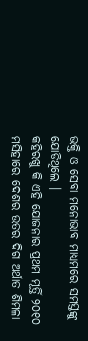ଭକ୍ତି ଓ ସେବା ମନୋଭାବ ମାଧ୍ୟମରେ ସମସ୍ତଙ୍କୁ ଯୋଡିଥିଲେ ।
କହିରଖୁ କି ଏହି ଯୋଜନାର ପ୍ରଥମ ମୂର୍ତ୍ତି ୨୦୧୦ ମସିହାରେ ଦେଶର ଉତର ଦିଗ ଅର୍ଥାତ ଶିମଳା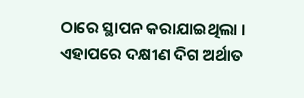ଠାରେ ସ୍ଥାପନ କରାଯାଇଥିଲା । ଏହାପରେ ଦକ୍ଷୀଣ ଦିଗ ଅର୍ଥାତ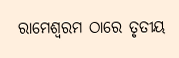ରାମେଶ୍ୱରମ ଠାରେ ତୃତୀୟ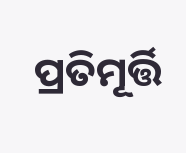ପ୍ରତିମୂର୍ତ୍ତି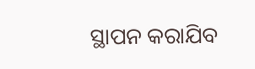ସ୍ଥାପନ କରାଯିବ